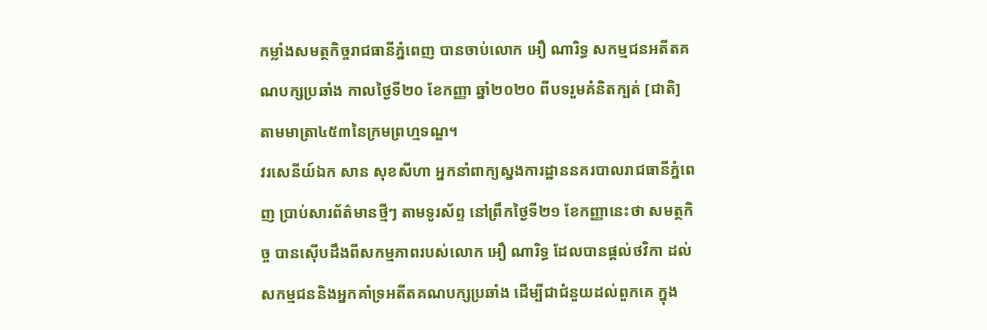កម្លាំងសមត្ថកិច្ចរាជធានីភ្នំពេញ បានចាប់លោក អឿ ណារិទ្ធ សកម្មជនអតីតគណបក្សប្រឆាំង កាលថ្ងៃទី២០ ខែកញ្ញា ឆ្នាំ២០២០ ពីបទរួមគំនិតក្បត់ [ជាតិ] តាមមាត្រា៤៥៣នៃក្រមព្រហ្មទណ្ឌ។
វរសេនីយ៍ឯក សាន សុខសីហា អ្នកនាំពាក្យស្នងការដ្ឋាននគរបាលរាជធានីភ្នំពេញ ប្រាប់សារព័ត៌មានថ្មីៗ តាមទូរស័ព្ទ នៅព្រឹកថ្ងៃទី២១ ខែកញ្ញានេះថា សមត្ថកិច្ច បានស៊ើបដឹងពីសកម្មភាពរបស់លោក អឿ ណារិទ្ធ ដែលបានផ្តល់ថវិកា ដល់សកម្មជននិងអ្នកគាំទ្រអតីតគណបក្សប្រឆាំង ដើម្បីជាជំនួយដល់ពួកគេ ក្នុង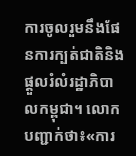ការចូលរួមនឹងផែនការក្បត់ជាតិនិងផ្តួលរំលំរដ្ឋាភិបាលកម្ពុជា។ លោក បញ្ជាក់ថា៖«ការ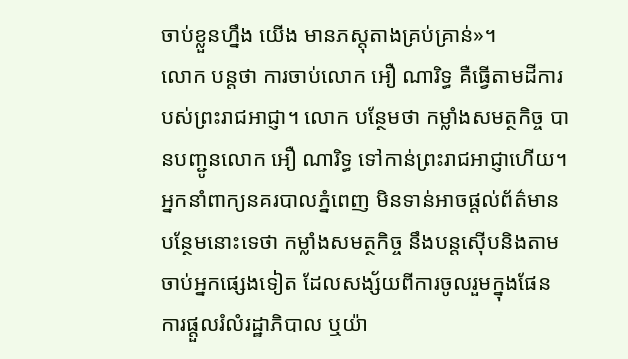ចាប់ខ្លួនហ្នឹង យើង មានភស្តុតាងគ្រប់គ្រាន់»។
លោក បន្តថា ការចាប់លោក អឿ ណារិទ្ធ គឺធ្វើតាមដីការបស់ព្រះរាជអាជ្ញា។ លោក បន្ថែមថា កម្លាំងសមត្ថកិច្ច បានបញ្ជូនលោក អឿ ណារិទ្ធ ទៅកាន់ព្រះរាជអាជ្ញាហើយ។
អ្នកនាំពាក្យនគរបាលភ្នំពេញ មិនទាន់អាចផ្តល់ព័ត៌មានបន្ថែមនោះទេថា កម្លាំងសមត្ថកិច្ច នឹងបន្តស៊ើបនិងតាមចាប់អ្នកផ្សេងទៀត ដែលសង្ស័យពីការចូលរួមក្នុងផែនការផ្តួលរំលំរដ្ឋាភិបាល ឬយ៉ា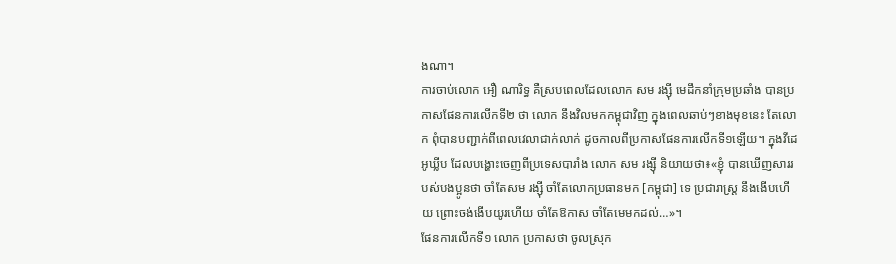ងណា។
ការចាប់លោក អឿ ណារិទ្ធ គឺស្របពេលដែលលោក សម រង្ស៊ី មេដឹកនាំក្រុមប្រឆាំង បានប្រកាសផែនការលើកទី២ ថា លោក នឹងវិលមកកម្ពុជាវិញ ក្នុងពេលឆាប់ៗខាងមុខនេះ តែលោក ពុំបានបញ្ជាក់ពីពេលវេលាជាក់លាក់ ដូចកាលពីប្រកាសផែនការលើកទី១ឡើយ។ ក្នុងវីដេអូឃ្លីប ដែលបង្ហោះចេញពីប្រទេសបារាំង លោក សម រង្ស៊ី និយាយថា៖«ខ្ញុំ បានឃើញសាររបស់បងប្អូនថា ចាំតែសម រង្ស៊ី ចាំតែលោកប្រធានមក [កម្ពុជា] ទេ ប្រជារាស្ត្រ នឹងងើបហើយ ព្រោះចង់ងើបយូរហើយ ចាំតែឱកាស ចាំតែមេមកដល់…»។
ផែនការលើកទី១ លោក ប្រកាសថា ចូលស្រុក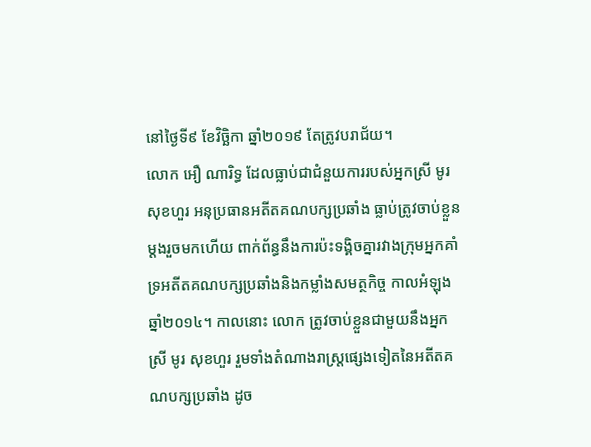នៅថ្ងៃទី៩ ខែវិច្ឆិកា ឆ្នាំ២០១៩ តែត្រូវបរាជ័យ។
លោក អឿ ណារិទ្ធ ដែលធ្លាប់ជាជំនួយការរបស់អ្នកស្រី មូរ សុខហួរ អនុប្រធានអតីតគណបក្សប្រឆាំង ធ្លាប់ត្រូវចាប់ខ្លួនម្តងរួចមកហើយ ពាក់ព័ន្ធនឹងការប៉ះទង្គិចគ្នារវាងក្រុមអ្នកគាំទ្រអតីតគណបក្សប្រឆាំងនិងកម្លាំងសមត្ថកិច្ច កាលអំឡុងឆ្នាំ២០១៤។ កាលនោះ លោក ត្រូវចាប់ខ្លួនជាមួយនឹងអ្នកស្រី មូរ សុខហួរ រួមទាំងតំណាងរាស្ត្រផ្សេងទៀតនៃអតីតគណបក្សប្រឆាំង ដូច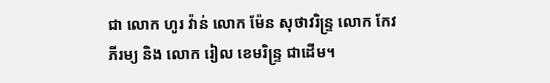ជា លោក ហូរ វ៉ាន់ លោក ម៉ែន សុថាវរិន្ទ្រ លោក កែវ ភីរម្យ និង លោក រៀល ខេមរិន្ទ្រ ជាដើម។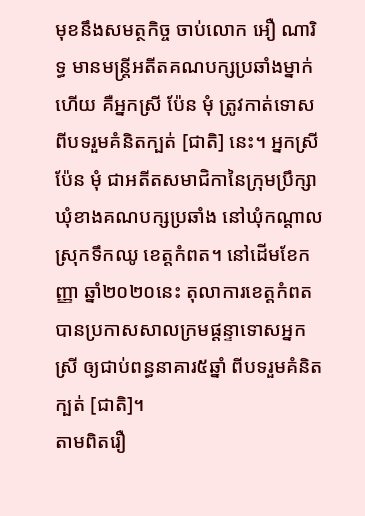មុខនឹងសមត្ថកិច្ច ចាប់លោក អឿ ណារិទ្ធ មានមន្ត្រីអតីតគណបក្សប្រឆាំងម្នាក់ហើយ គឺអ្នកស្រី ប៉ែន មុំ ត្រូវកាត់ទោសពីបទរួមគំនិតក្បត់ [ជាតិ] នេះ។ អ្នកស្រី ប៉ែន មុំ ជាអតីតសមាជិកានៃក្រុមប្រឹក្សាឃុំខាងគណបក្សប្រឆាំង នៅឃុំកណ្តាល ស្រុកទឹកឈូ ខេត្តកំពត។ នៅដើមខែកញ្ញា ឆ្នាំ២០២០នេះ តុលាការខេត្តកំពត បានប្រកាសសាលក្រមផ្តន្ទាទោសអ្នកស្រី ឲ្យជាប់ពន្ធនាគារ៥ឆ្នាំ ពីបទរួមគំនិតក្បត់ [ជាតិ]។
តាមពិតរឿ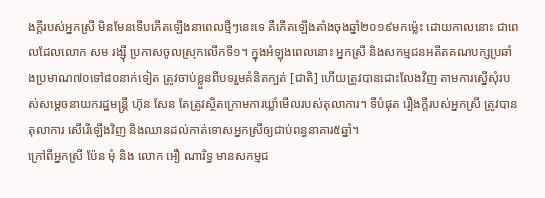ងក្តីរបស់អ្នកស្រី មិនមែនទើបកើតឡើងនាពេលថ្មីៗនេះទេ គឺកើតឡើងតាំងចុងឆ្នាំ២០១៩មកម្ល៉េះ ដោយកាលនោះ ជាពេលដែលលោក សម រង្ស៊ី ប្រកាសចូលស្រុកលើកទី១។ ក្នុងអំឡុងពេលនោះ អ្នកស្រី និងសកម្មជនអតីតគណបក្សប្រឆាំងប្រមាណ៧០ទៅ៨០នាក់ទៀត ត្រូវចាប់ខ្លួនពីបទរួមគំនិតក្បត់ [ជាតិ] ហើយត្រូវបានដោះលែងវិញ តាមការស្នើសុំរបស់សម្តេចនាយករដ្ឋមន្ត្រី ហ៊ុន សែន តែត្រូវស្ថិតក្រោមការឃ្លាំមើលរបស់តុលាការ។ ទីបំផុត រឿងក្តីរបស់អ្នកស្រី ត្រូវបានតុលាការ សើរើឡើងវិញ និងឈានដល់កាត់ទោសអ្នកស្រីឲ្យជាប់ពន្ធនាគារ៥ឆ្នាំ។
ក្រៅពីអ្នកស្រី ប៉ែន មុំ និង លោក អឿ ណារិទ្ធ មានសកម្មជ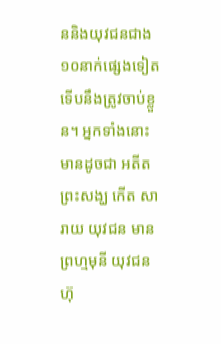ននិងយុវជនជាង១០នាក់ផ្សេងទៀត ទើបនឹងត្រូវចាប់ខ្លួន។ អ្នកទាំងនោះ មានដូចជា អតីតព្រះសង្ឃ កើត សារាយ យុវជន មាន ព្រហ្មមុនី យុវជន ហ៊ុ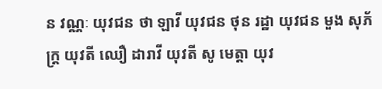ន វណ្ណៈ យុវជន ថា ឡាវី យុវជន ថុន រដ្ឋា យុវជន មួង សុភ័ក្ត្រ យុវតី ឈឿ ដារាវី យុវតី សូ មេត្តា យុវ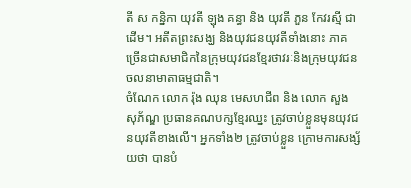តី ស កន្និកា យុវតី ឡុង គន្ធា និង យុវតី ភួន កែវរស្មី ជាដើម។ អតីតព្រះសង្ឃ និងយុវជនយុវតីទាំងនោះ ភាគច្រើនជាសមាជិកនៃក្រុមយុវជនខ្មែរថាវរៈនិងក្រុមយុវជនចលនាមាតាធម្មជាតិ។
ចំណែក លោក រ៉ុង ឈុន មេសហជីព និង លោក សួង សុភ័ណ្ឌ ប្រធានគណបក្សខ្មែរឈ្នះ ត្រូវចាប់ខ្លួនមុនយុវជនយុវតីខាងលើ។ អ្នកទាំង២ ត្រូវចាប់ខ្លួន ក្រោមការសង្ស័យថា បានបំ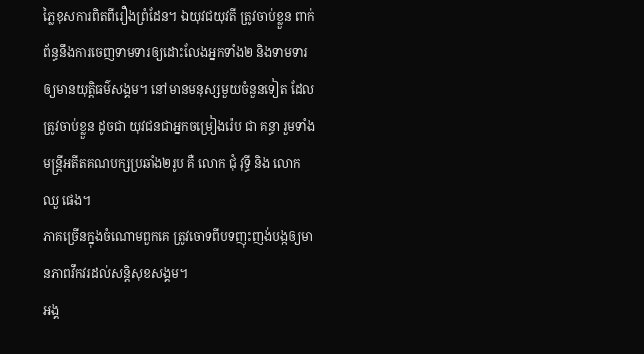ភ្លៃខុសការពិតពីរឿងព្រំដែន។ ឯយុវជយុវតី ត្រូវចាប់ខ្លួន ពាក់ព័ន្ធនឹងការចេញទាមទារឲ្យដោះលែងអ្នកទាំង២ និងទាមទារឲ្យមានយុត្តិធម៌សង្គម។ នៅមានមនុស្សមួយចំនួនទៀត ដែលត្រូវចាប់ខ្លួន ដូចជា យុវជនជាអ្នកចម្រៀងរ៉េប ជា គន្ធា រួមទាំងមន្ត្រីអតីតគណបក្សប្រឆាំង២រូប គឺ លោក ជុំ វុទ្ធី និង លោក ឈួ ផេង។
ភាគច្រើនក្នុងចំណោមពួកគេ ត្រូវចោទពីបទញុះញង់បង្កឲ្យមានភាពវឹកវរដល់សន្តិសុខសង្គម។
អង្គ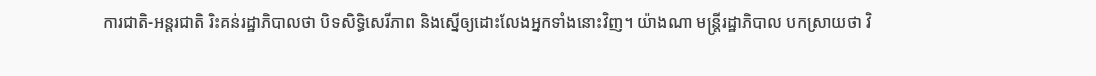ការជាតិ-អន្តរជាតិ រិះគន់រដ្ឋាភិបាលថា បិទសិទ្ធិសេរីភាព និងស្នើឲ្យដោះលែងអ្នកទាំងនោះវិញ។ យ៉ាងណា មន្ត្រីរដ្ឋាភិបាល បកស្រាយថា វិ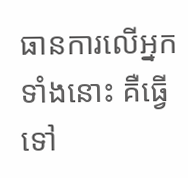ធានការលើអ្នកទាំងនោះ គឺធ្វើទៅ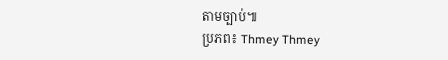តាមច្បាប់៕
ប្រភព៖ Thmey Thmey